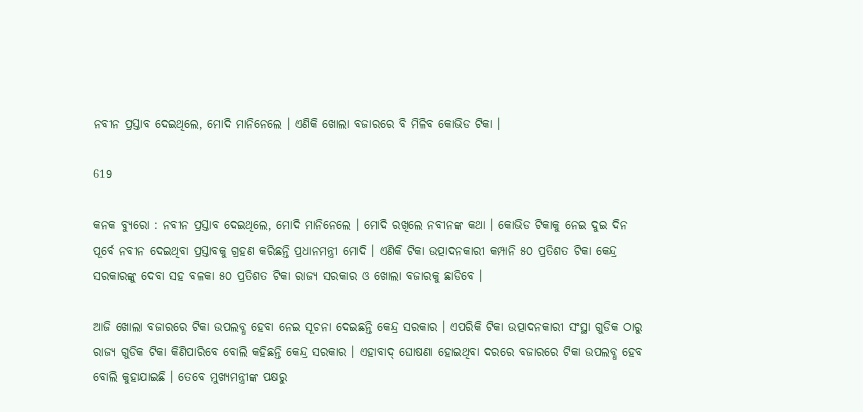ନବୀନ ପ୍ରସ୍ତାବ ଦେଇଥିଲେ, ମୋଦି ମାନିନେଲେ । ଏଣିକି ଖୋଲା ବଜାରରେ ବି ମିଳିବ କୋଭିଡ ଟିକା ।

619

କନକ ବ୍ୟୁରୋ : ନବୀନ ପ୍ରସ୍ତାବ ଦେଇଥିଲେ, ମୋଦି ମାନିନେଲେ । ମୋଦି ରଖିଲେ ନବୀନଙ୍କ କଥା । କୋଭିଡ ଟିକାକୁ ନେଇ ଦୁଇ ଦିନ ପୂର୍ବେ ନବୀନ ଦେଇଥିବା ପ୍ରସ୍ତାବକୁ ଗ୍ରହଣ କରିଛନ୍ତି ପ୍ରଧାନମନ୍ତ୍ରୀ ମୋଦି । ଏଣିକି ଟିକା ଉତ୍ପାଦନକାରୀ କମ୍ପାନି ୫୦ ପ୍ରତିଶତ ଟିକା କେନ୍ଦ୍ର ସରକାରଙ୍କୁ ଦେବା ସହ ବଳକା ୫୦ ପ୍ରତିଶତ ଟିକା ରାଜ୍ୟ ସରକାର ଓ ଖୋଲା ବଜାରକୁ ଛାଡିବେ ।

ଆଜି ଖୋଲା ବଜାରରେ ଟିକା ଉପଲବ୍ଧ ହେବା ନେଇ ସୂଚନା ଦେଇଛନ୍ତି କେନ୍ଦ୍ର ସରକାର । ଏପରିକି ଟିକା ଉତ୍ପାଦନକାରୀ ସଂସ୍ଥା ଗୁଡିକ ଠାରୁ ରାଜ୍ୟ ଗୁଡିକ ଟିକା କିଣିପାରିବେ ବୋଲି କହିଛନ୍ତି କେନ୍ଦ୍ର ସରକାର । ଏହାବାଦ୍ ଘୋଷଣା ହୋଇଥିବା ଦରରେ ବଜାରରେ ଟିକା ଉପଲବ୍ଧ ହେବ ବୋଲି କୁହାଯାଇଛି । ତେବେ ମୁଖ୍ୟମନ୍ତ୍ରୀଙ୍କ ପକ୍ଷରୁ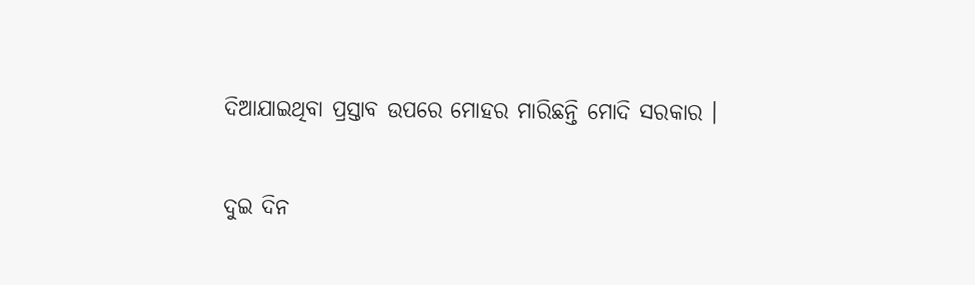ଦିଆଯାଇଥିବା ପ୍ରସ୍ତାବ ଉପରେ ମୋହର ମାରିଛନ୍ତି ମୋଦି ସରକାର ।

ଦୁଇ ଦିନ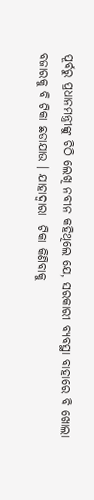ପୂର୍ବରୁ ପ୍ରଧାନମନ୍ତ୍ରୀଙ୍କୁ ଚିଠି ଲେଖି ନବୀନ କହିଥିଲେ ଯେ, ସରକାରୀ ବ୍ୟବସ୍ଥା ବାହାରେ ବି ଖୋଲା ବଜାରକୁ ବି ଟିକା ଛଡାଯାଉ । ଯାହାଦ୍ୱାରା  ଟିକା କିଣିବାକୁ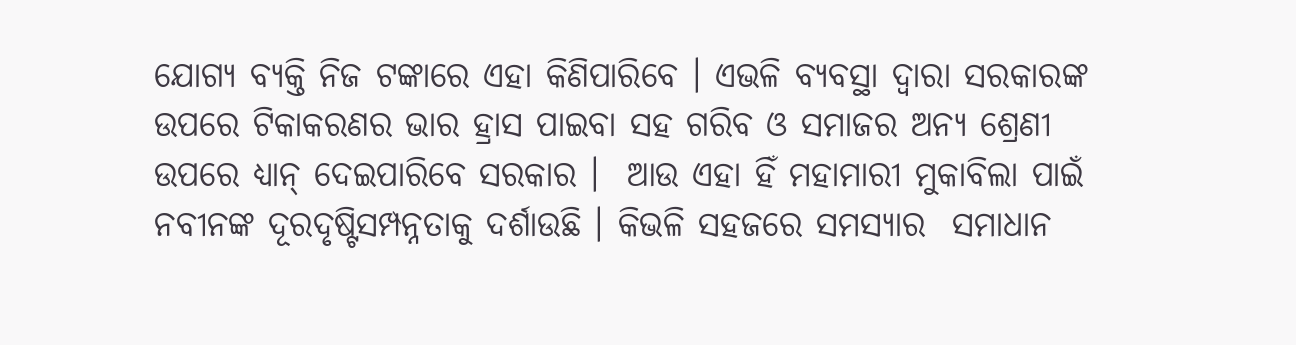ଯୋଗ୍ୟ ବ୍ୟକ୍ତି ନିଜ ଟଙ୍କାରେ ଏହା କିଣିପାରିବେ । ଏଭଳି ବ୍ୟବସ୍ଥା ଦ୍ୱାରା ସରକାରଙ୍କ ଉପରେ ଟିକାକରଣର ଭାର ହ୍ରାସ ପାଇବା ସହ ଗରିବ ଓ ସମାଜର ଅନ୍ୟ ଶ୍ରେଣୀ ଉପରେ ଧ୍ୟାନ୍ ଦେଇପାରିବେ ସରକାର ।  ଆଉ ଏହା ହିଁ ମହାମାରୀ ମୁକାବିଲା ପାଇଁ ନବୀନଙ୍କ ଦୂରଦୃଷ୍ଟିସମ୍ପନ୍ନତାକୁ ଦର୍ଶାଉଛି । କିଭଳି ସହଜରେ ସମସ୍ୟାର  ସମାଧାନ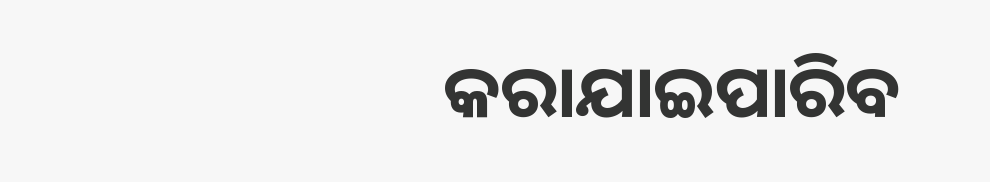କରାଯାଇପାରିବ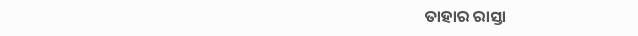ତାହାର ରାସ୍ତା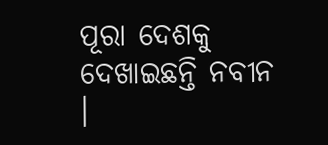ପୂରା ଦେଶକୁ ଦେଖାଇଛନ୍ତି ନବୀନ ।